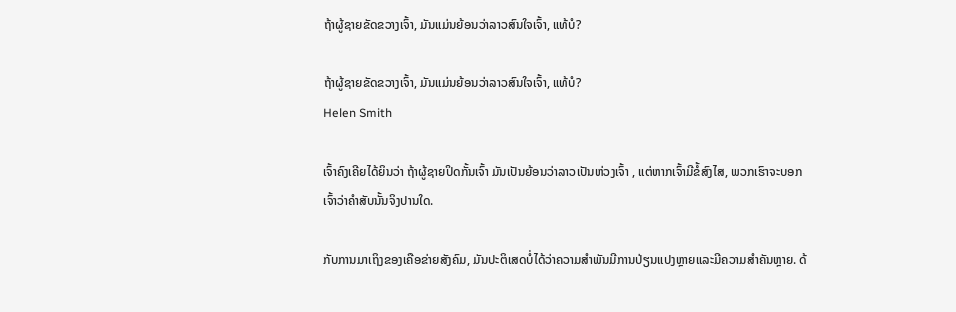ຖ້າຜູ້ຊາຍຂັດຂວາງເຈົ້າ, ມັນແມ່ນຍ້ອນວ່າລາວສົນໃຈເຈົ້າ, ແທ້ບໍ?

ຖ້າຜູ້ຊາຍຂັດຂວາງເຈົ້າ, ມັນແມ່ນຍ້ອນວ່າລາວສົນໃຈເຈົ້າ, ແທ້ບໍ?
Helen Smith

ເຈົ້າຄົງເຄີຍໄດ້ຍິນວ່າ ຖ້າຜູ້ຊາຍປິດກັ້ນເຈົ້າ ມັນເປັນຍ້ອນວ່າລາວເປັນຫ່ວງເຈົ້າ , ແຕ່ຫາກເຈົ້າມີຂໍ້ສົງໄສ, ພວກເຮົາຈະບອກເຈົ້າວ່າຄຳສັບນັ້ນຈິງປານໃດ.

ກັບການມາເຖິງຂອງເຄືອຂ່າຍສັງຄົມ, ມັນປະຕິເສດບໍ່ໄດ້ວ່າຄວາມສໍາພັນມີການປ່ຽນແປງຫຼາຍແລະມີຄວາມສໍາຄັນຫຼາຍ. ດ້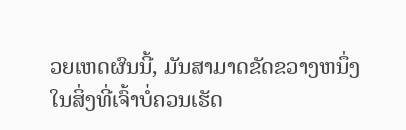ວຍເຫດຜົນນີ້, ມັນສາມາດຂັດຂວາງຫນຶ່ງໃນສິ່ງທີ່ເຈົ້າບໍ່ຄວນເຮັດ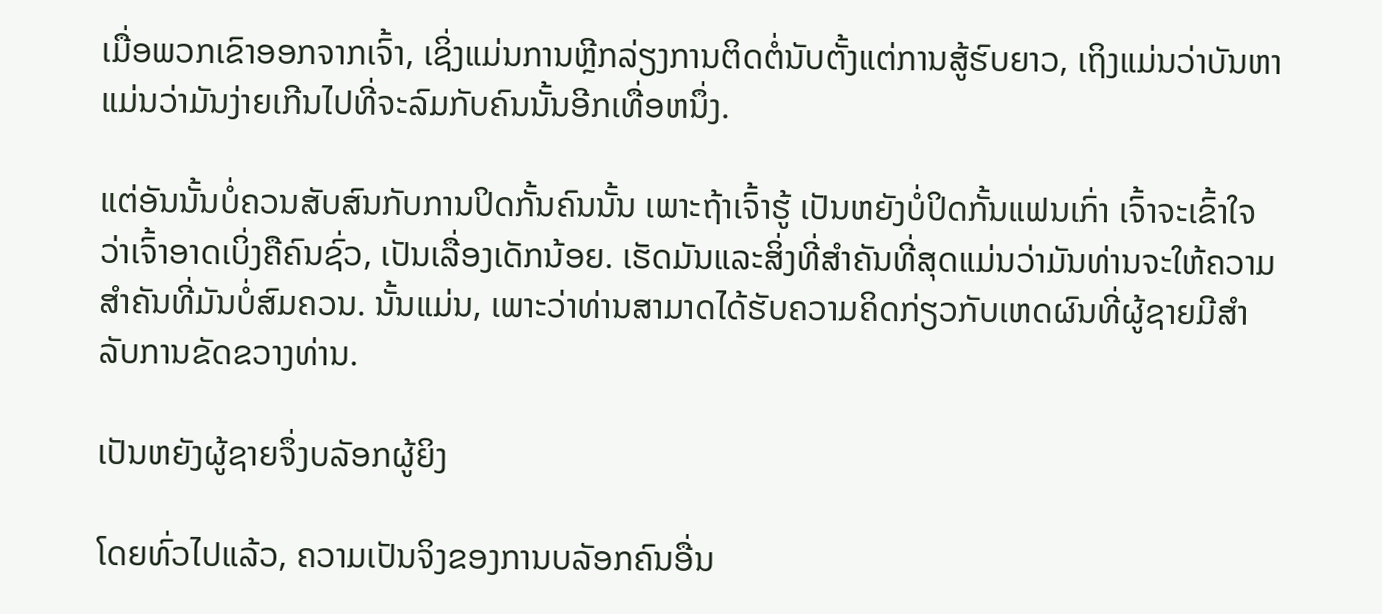ເມື່ອພວກເຂົາອອກຈາກເຈົ້າ, ເຊິ່ງແມ່ນການຫຼີກລ່ຽງການຕິດຕໍ່ນັບຕັ້ງແຕ່ການສູ້ຮົບຍາວ, ເຖິງແມ່ນວ່າບັນຫາແມ່ນວ່າມັນງ່າຍເກີນໄປທີ່ຈະລົມກັບຄົນນັ້ນອີກເທື່ອຫນຶ່ງ.

ແຕ່ອັນນັ້ນບໍ່ຄວນສັບສົນກັບການປິດກັ້ນຄົນນັ້ນ ເພາະຖ້າເຈົ້າຮູ້ ເປັນຫຍັງບໍ່ປິດກັ້ນແຟນເກົ່າ ເຈົ້າຈະເຂົ້າໃຈວ່າເຈົ້າອາດເບິ່ງຄືຄົນຊົ່ວ, ເປັນເລື່ອງເດັກນ້ອຍ. ເຮັດມັນແລະສິ່ງທີ່ສໍາຄັນທີ່ສຸດແມ່ນວ່າມັນທ່ານຈະໃຫ້ຄວາມສໍາຄັນທີ່ມັນບໍ່ສົມຄວນ. ນັ້ນແມ່ນ, ເພາະວ່າທ່ານສາມາດໄດ້ຮັບຄວາມຄິດກ່ຽວກັບເຫດຜົນທີ່ຜູ້ຊາຍມີສໍາລັບການຂັດຂວາງທ່ານ.

ເປັນຫຍັງຜູ້ຊາຍຈຶ່ງບລັອກຜູ້ຍິງ

ໂດຍທົ່ວໄປແລ້ວ, ຄວາມເປັນຈິງຂອງການບລັອກຄົນອື່ນ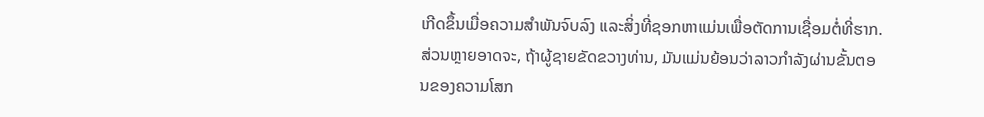ເກີດຂຶ້ນເມື່ອຄວາມສຳພັນຈົບລົງ ແລະສິ່ງທີ່ຊອກຫາແມ່ນເພື່ອຕັດການເຊື່ອມຕໍ່ທີ່ຮາກ. ສ່ວນຫຼາຍອາດຈະ, ຖ້າຜູ້ຊາຍຂັດຂວາງທ່ານ, ມັນແມ່ນຍ້ອນວ່າລາວກໍາລັງຜ່ານຂັ້ນຕອນຂອງຄວາມໂສກ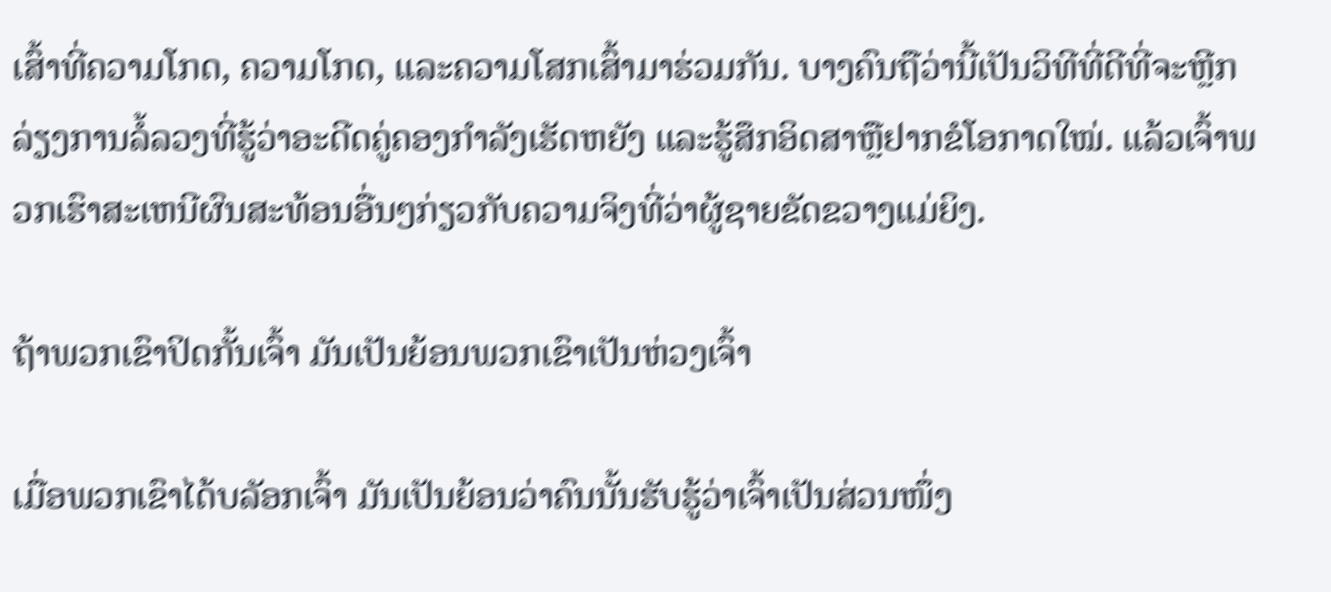ເສົ້າທີ່ຄວາມໂກດ, ຄວາມໂກດ, ແລະຄວາມໂສກເສົ້າມາຮ່ວມກັນ. ບາງຄົນຖືວ່ານີ້ເປັນວິທີທີ່ດີທີ່ຈະຫຼີກລ່ຽງການລໍ້ລວງທີ່ຮູ້ວ່າອະດີດຄູ່ຄອງກຳລັງເຮັດຫຍັງ ແລະຮູ້ສຶກອິດສາຫຼືຢາກຂໍໂອກາດໃໝ່. ແລ້ວເຈົ້າພວກເຮົາສະເຫນີຜົນສະທ້ອນອື່ນໆກ່ຽວກັບຄວາມຈິງທີ່ວ່າຜູ້ຊາຍຂັດຂວາງແມ່ຍິງ.

ຖ້າພວກເຂົາປິດກັ້ນເຈົ້າ ມັນເປັນຍ້ອນພວກເຂົາເປັນຫ່ວງເຈົ້າ

ເມື່ອພວກເຂົາໄດ້ບລັອກເຈົ້າ ມັນເປັນຍ້ອນວ່າຄົນນັ້ນຮັບຮູ້ວ່າເຈົ້າເປັນສ່ວນໜຶ່ງ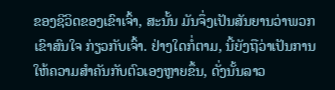ຂອງຊີວິດຂອງເຂົາເຈົ້າ, ສະນັ້ນ ມັນຈຶ່ງເປັນສັນຍານວ່າພວກເຂົາສົນໃຈ ກ່ຽວກັບເຈົ້າ. ຢ່າງໃດກໍ່ຕາມ, ນີ້ຍັງຖືວ່າເປັນການໃຫ້ຄວາມສໍາຄັນກັບຕົວເອງຫຼາຍຂຶ້ນ, ດັ່ງນັ້ນລາວ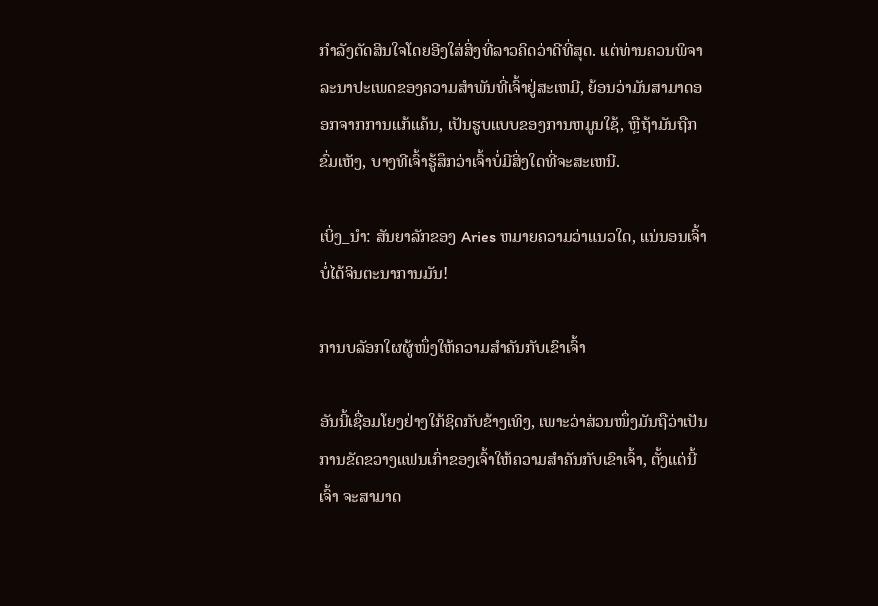ກໍາລັງຕັດສິນໃຈໂດຍອີງໃສ່ສິ່ງທີ່ລາວຄິດວ່າດີທີ່ສຸດ. ແຕ່ທ່ານຄວນພິຈາລະນາປະເພດຂອງຄວາມສໍາພັນທີ່ເຈົ້າຢູ່ສະເຫມີ, ຍ້ອນວ່າມັນສາມາດອອກຈາກການແກ້ແຄ້ນ, ເປັນຮູບແບບຂອງການຫມູນໃຊ້, ຫຼືຖ້າມັນຖືກຂົ່ມເຫັງ, ບາງທີເຈົ້າຮູ້ສຶກວ່າເຈົ້າບໍ່ມີສິ່ງໃດທີ່ຈະສະເຫນີ.

ເບິ່ງ_ນຳ: ສັນຍາລັກຂອງ Aries ຫມາຍຄວາມວ່າແນວໃດ, ແນ່ນອນເຈົ້າບໍ່ໄດ້ຈິນຕະນາການມັນ!

ການບລັອກໃຜຜູ້ໜຶ່ງໃຫ້ຄວາມສຳຄັນກັບເຂົາເຈົ້າ

ອັນນີ້ເຊື່ອມໂຍງຢ່າງໃກ້ຊິດກັບຂ້າງເທິງ, ເພາະວ່າສ່ວນໜຶ່ງມັນຖືວ່າເປັນການຂັດຂວາງແຟນເກົ່າຂອງເຈົ້າໃຫ້ຄວາມສຳຄັນກັບເຂົາເຈົ້າ, ຕັ້ງແຕ່ນີ້ເຈົ້າ ຈະສາມາດ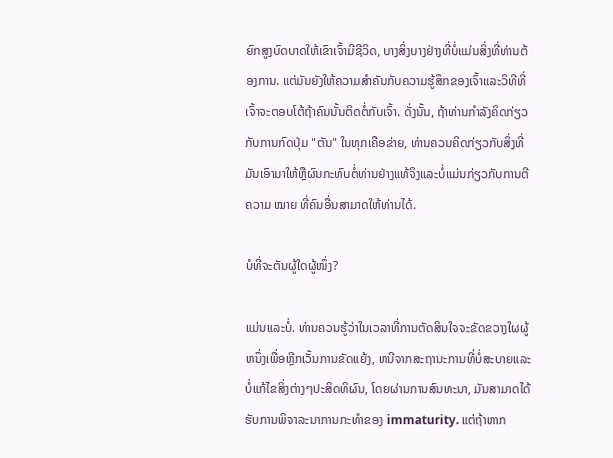ຍົກສູງບົດບາດໃຫ້ເຂົາເຈົ້າມີຊີວິດ, ບາງສິ່ງບາງຢ່າງທີ່ບໍ່ແມ່ນສິ່ງທີ່ທ່ານຕ້ອງການ. ແຕ່ມັນຍັງໃຫ້ຄວາມສໍາຄັນກັບຄວາມຮູ້ສຶກຂອງເຈົ້າແລະວິທີທີ່ເຈົ້າຈະຕອບໂຕ້ຖ້າຄົນນັ້ນຕິດຕໍ່ກັບເຈົ້າ. ດັ່ງນັ້ນ, ຖ້າທ່ານກໍາລັງຄິດກ່ຽວກັບການກົດປຸ່ມ "ຕັນ" ໃນທຸກເຄືອຂ່າຍ, ທ່ານຄວນຄິດກ່ຽວກັບສິ່ງທີ່ມັນເອົາມາໃຫ້ຫຼືຜົນກະທົບຕໍ່ທ່ານຢ່າງແທ້ຈິງແລະບໍ່ແມ່ນກ່ຽວກັບການຕີຄວາມ ໝາຍ ທີ່ຄົນອື່ນສາມາດໃຫ້ທ່ານໄດ້.

ບໍທີ່ຈະຕັນຜູ້ໃດຜູ້ໜຶ່ງ?

ແມ່ນແລະບໍ່. ທ່ານຄວນຮູ້ວ່າໃນເວລາທີ່ການຕັດສິນໃຈຈະຂັດຂວາງໃຜຜູ້ຫນຶ່ງເພື່ອຫຼີກເວັ້ນການຂັດແຍ້ງ, ຫນີຈາກສະຖານະການທີ່ບໍ່ສະບາຍແລະບໍ່ແກ້ໄຂສິ່ງຕ່າງໆປະສິດທິຜົນ, ໂດຍຜ່ານການສົນທະນາ, ມັນສາມາດໄດ້ຮັບການພິຈາລະນາການກະທໍາຂອງ immaturity. ແຕ່ຖ້າຫາກ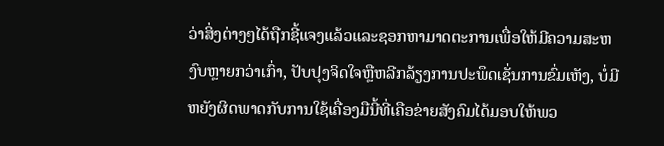ວ່າສິ່ງຕ່າງໆໄດ້ຖືກຊີ້ແຈງແລ້ວແລະຊອກຫາມາດຕະການເພື່ອໃຫ້ມີຄວາມສະຫງົບຫຼາຍກວ່າເກົ່າ, ປັບປຸງຈິດໃຈຫຼືຫລີກລ້ຽງການປະພຶດເຊັ່ນການຂົ່ມເຫັງ, ບໍ່ມີຫຍັງຜິດພາດກັບການໃຊ້ເຄື່ອງມືນີ້ທີ່ເຄືອຂ່າຍສັງຄົມໄດ້ມອບໃຫ້ພວ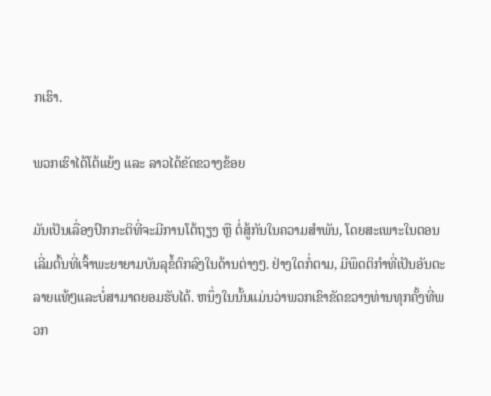ກເຮົາ.

ພວກເຮົາໄດ້ໂຕ້ແຍ້ງ ແລະ ລາວໄດ້ຂັດຂວາງຂ້ອຍ

ມັນເປັນເລື່ອງປົກກະຕິທີ່ຈະມີການໂຕ້ຖຽງ ຫຼື ຕໍ່ສູ້ກັນໃນຄວາມສຳພັນ, ໂດຍສະເພາະໃນຕອນເລີ່ມຕົ້ນທີ່ເຈົ້າພະຍາຍາມບັນລຸຂໍ້ຕົກລົງໃນດ້ານຕ່າງໆ. ຢ່າງໃດກໍ່ຕາມ, ມີພຶດຕິກໍາທີ່ເປັນອັນຕະລາຍແທ້ໆແລະບໍ່ສາມາດຍອມຮັບໄດ້. ຫນຶ່ງໃນນັ້ນແມ່ນວ່າພວກເຂົາຂັດຂວາງທ່ານທຸກຄັ້ງທີ່ພວກ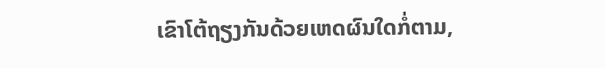ເຂົາໂຕ້ຖຽງກັນດ້ວຍເຫດຜົນໃດກໍ່ຕາມ,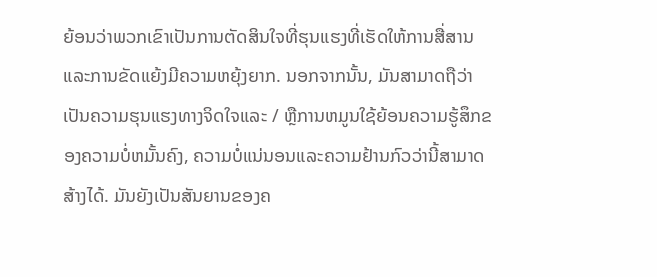ຍ້ອນວ່າພວກເຂົາເປັນການຕັດສິນໃຈທີ່ຮຸນແຮງທີ່ເຮັດໃຫ້ການສື່ສານແລະການຂັດແຍ້ງມີຄວາມຫຍຸ້ງຍາກ. ນອກຈາກນັ້ນ, ມັນສາມາດຖືວ່າເປັນຄວາມຮຸນແຮງທາງຈິດໃຈແລະ / ຫຼືການຫມູນໃຊ້ຍ້ອນຄວາມຮູ້ສຶກຂອງຄວາມບໍ່ຫມັ້ນຄົງ, ຄວາມບໍ່ແນ່ນອນແລະຄວາມຢ້ານກົວວ່ານີ້ສາມາດສ້າງໄດ້. ມັນຍັງເປັນສັນຍານຂອງຄ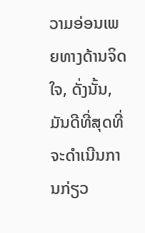ວາມອ່ອນເພຍທາງດ້ານຈິດໃຈ, ດັ່ງນັ້ນ, ມັນດີທີ່ສຸດທີ່ຈະດໍາເນີນການກ່ຽວ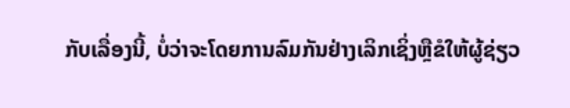ກັບເລື່ອງນີ້, ບໍ່ວ່າຈະໂດຍການລົມກັນຢ່າງເລິກເຊິ່ງຫຼືຂໍໃຫ້ຜູ້ຊ່ຽວ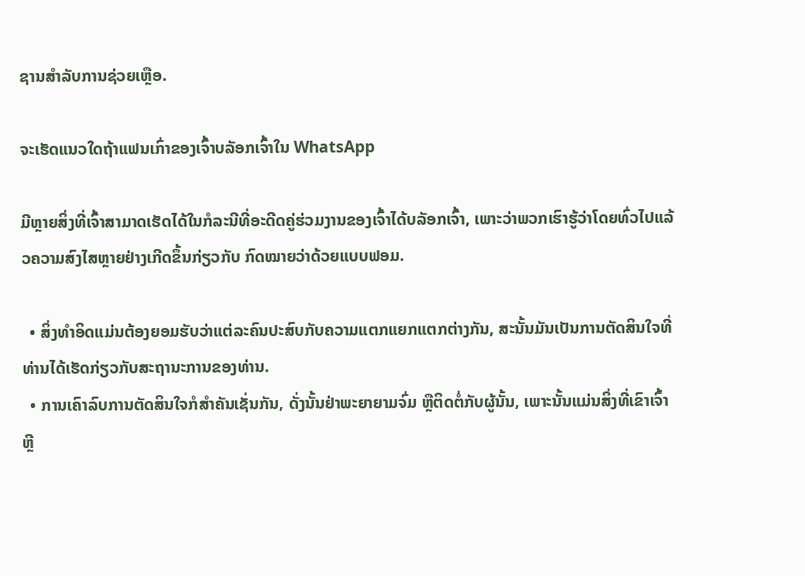ຊານສໍາລັບການຊ່ວຍເຫຼືອ.

ຈະເຮັດແນວໃດຖ້າແຟນເກົ່າຂອງເຈົ້າບລັອກເຈົ້າໃນ WhatsApp

ມີຫຼາຍສິ່ງທີ່ເຈົ້າສາມາດເຮັດໄດ້ໃນກໍລະນີທີ່ອະດີດຄູ່ຮ່ວມງານຂອງເຈົ້າໄດ້ບລັອກເຈົ້າ, ເພາະວ່າພວກເຮົາຮູ້ວ່າໂດຍທົ່ວໄປແລ້ວຄວາມສົງໄສຫຼາຍຢ່າງເກີດຂຶ້ນກ່ຽວກັບ ກົດໝາຍວ່າດ້ວຍແບບຟອມ.

  • ສິ່ງທຳອິດແມ່ນຕ້ອງຍອມຮັບວ່າແຕ່ລະຄົນປະສົບກັບຄວາມແຕກແຍກແຕກຕ່າງກັນ, ສະນັ້ນມັນເປັນການຕັດສິນໃຈທີ່ທ່ານໄດ້ເຮັດກ່ຽວກັບສະຖານະການຂອງທ່ານ.
  • ການເຄົາລົບການຕັດສິນໃຈກໍສຳຄັນເຊັ່ນກັນ, ດັ່ງນັ້ນຢ່າພະຍາຍາມຈົ່ມ ຫຼືຕິດຕໍ່ກັບຜູ້ນັ້ນ, ເພາະນັ້ນແມ່ນສິ່ງທີ່ເຂົາເຈົ້າຫຼີ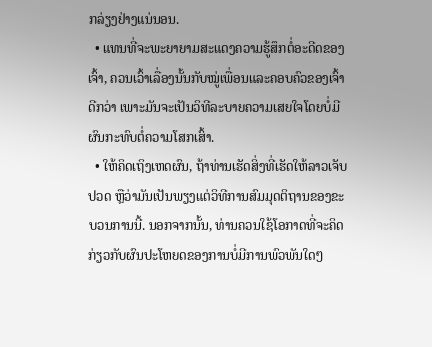ກລ່ຽງຢ່າງແນ່ນອນ.
  • ແທນທີ່ຈະພະຍາຍາມສະແດງຄວາມຮູ້ສຶກຕໍ່ອະດີດຂອງເຈົ້າ, ຄວນເວົ້າເລື່ອງນັ້ນກັບໝູ່ເພື່ອນແລະຄອບຄົວຂອງເຈົ້າດີກວ່າ ເພາະມັນຈະເປັນວິທີລະບາຍຄວາມເສຍໃຈໂດຍບໍ່ມີຜົນກະທົບຕໍ່ຄວາມໂສກເສົ້າ.
  • ໃຫ້ຄິດເຖິງເຫດຜົນ, ຖ້າທ່ານເຮັດສິ່ງທີ່ເຮັດໃຫ້ລາວເຈັບປວດ ຫຼືວ່າມັນເປັນພຽງແຕ່ວິທີການສົມມຸດຕິຖານຂອງຂະບວນການນີ້. ນອກຈາກນັ້ນ, ທ່ານຄວນໃຊ້ໂອກາດທີ່ຈະຄິດກ່ຽວກັບຜົນປະໂຫຍດຂອງການບໍ່ມີການພົວພັນໃດໆ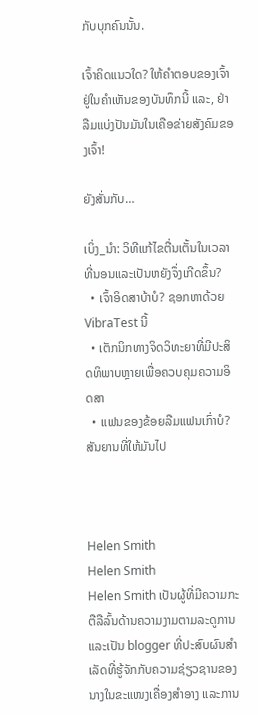ກັບບຸກຄົນນັ້ນ.

ເຈົ້າຄິດແນວໃດ? ໃຫ້ຄຳຕອບຂອງເຈົ້າຢູ່ໃນຄຳເຫັນຂອງບັນທຶກນີ້ ແລະ, ຢ່າລືມແບ່ງປັນມັນໃນເຄືອຂ່າຍສັງຄົມຂອງເຈົ້າ!

ຍັງສັ່ນກັບ…

ເບິ່ງ_ນຳ: ວິທີແກ້ໄຂຕື່ນເຕັ້ນໃນເວລາທີ່ນອນແລະເປັນຫຍັງຈຶ່ງເກີດຂຶ້ນ?
  • ເຈົ້າອິດສາບ້າບໍ? ຊອກຫາດ້ວຍ VibraTest ນີ້
  • ເຕັກນິກທາງຈິດວິທະຍາທີ່ມີປະສິດທິພາບຫຼາຍເພື່ອຄວບຄຸມຄວາມອິດສາ
  • ແຟນຂອງຂ້ອຍລືມແຟນເກົ່າບໍ? ສັນຍານທີ່ໃຫ້ມັນໄປ



Helen Smith
Helen Smith
Helen Smith ເປັນຜູ້ທີ່ມີຄວາມກະຕືລືລົ້ນດ້ານຄວາມງາມຕາມລະດູການ ແລະເປັນ blogger ທີ່ປະສົບຜົນສຳເລັດທີ່ຮູ້ຈັກກັບຄວາມຊ່ຽວຊານຂອງນາງໃນຂະແໜງເຄື່ອງສໍາອາງ ແລະການ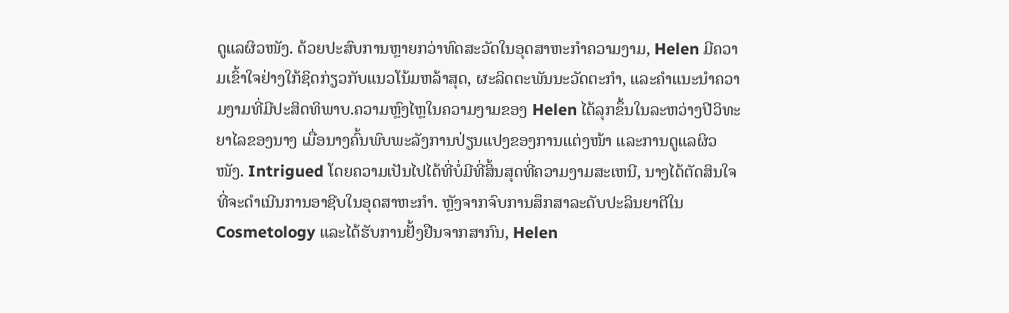ດູແລຜິວໜັງ. ດ້ວຍປະສົບການຫຼາຍກວ່າທົດສະວັດໃນອຸດສາຫະກໍາຄວາມງາມ, Helen ມີຄວາມເຂົ້າໃຈຢ່າງໃກ້ຊິດກ່ຽວກັບແນວໂນ້ມຫລ້າສຸດ, ຜະລິດຕະພັນນະວັດຕະກໍາ, ແລະຄໍາແນະນໍາຄວາມງາມທີ່ມີປະສິດທິພາບ.ຄວາມຫຼົງໄຫຼໃນຄວາມງາມຂອງ Helen ໄດ້ລຸກຂຶ້ນໃນລະຫວ່າງປີວິທະຍາໄລຂອງນາງ ເມື່ອນາງຄົ້ນພົບພະລັງການປ່ຽນແປງຂອງການແຕ່ງໜ້າ ແລະການດູແລຜິວໜັງ. Intrigued ໂດຍຄວາມເປັນໄປໄດ້ທີ່ບໍ່ມີທີ່ສິ້ນສຸດທີ່ຄວາມງາມສະເຫນີ, ນາງໄດ້ຕັດສິນໃຈທີ່ຈະດໍາເນີນການອາຊີບໃນອຸດສາຫະກໍາ. ຫຼັງຈາກຈົບການສຶກສາລະດັບປະລິນຍາຕີໃນ Cosmetology ແລະໄດ້ຮັບການຢັ້ງຢືນຈາກສາກົນ, Helen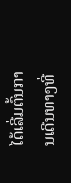ໄດ້ເລີ່ມຕົ້ນການເດີນທາງທີ່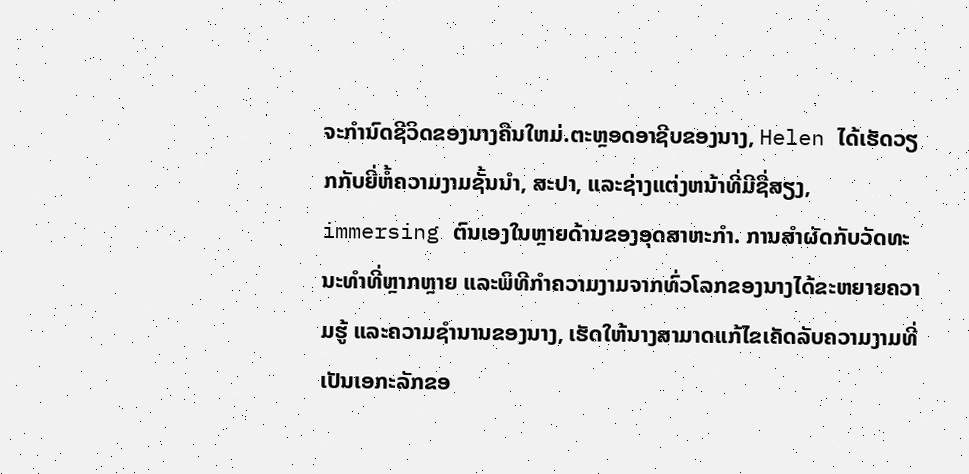ຈະກໍານົດຊີວິດຂອງນາງຄືນໃຫມ່.ຕະຫຼອດອາຊີບຂອງນາງ, Helen ໄດ້ເຮັດວຽກກັບຍີ່ຫໍ້ຄວາມງາມຊັ້ນນໍາ, ສະປາ, ແລະຊ່າງແຕ່ງຫນ້າທີ່ມີຊື່ສຽງ, immersing ຕົນເອງໃນຫຼາຍດ້ານຂອງອຸດສາຫະກໍາ. ການສໍາຜັດກັບວັດທະນະທໍາທີ່ຫຼາກຫຼາຍ ແລະພິທີກໍາຄວາມງາມຈາກທົ່ວໂລກຂອງນາງໄດ້ຂະຫຍາຍຄວາມຮູ້ ແລະຄວາມຊໍານານຂອງນາງ, ເຮັດໃຫ້ນາງສາມາດແກ້ໄຂເຄັດລັບຄວາມງາມທີ່ເປັນເອກະລັກຂອ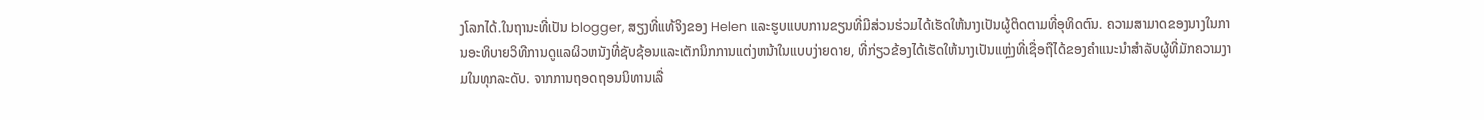ງໂລກໄດ້.ໃນຖານະທີ່ເປັນ blogger, ສຽງທີ່ແທ້ຈິງຂອງ Helen ແລະຮູບແບບການຂຽນທີ່ມີສ່ວນຮ່ວມໄດ້ເຮັດໃຫ້ນາງເປັນຜູ້ຕິດຕາມທີ່ອຸທິດຕົນ. ຄວາມສາມາດຂອງນາງໃນການອະທິບາຍວິທີການດູແລຜິວຫນັງທີ່ຊັບຊ້ອນແລະເຕັກນິກການແຕ່ງຫນ້າໃນແບບງ່າຍດາຍ, ທີ່ກ່ຽວຂ້ອງໄດ້ເຮັດໃຫ້ນາງເປັນແຫຼ່ງທີ່ເຊື່ອຖືໄດ້ຂອງຄໍາແນະນໍາສໍາລັບຜູ້ທີ່ມັກຄວາມງາມໃນທຸກລະດັບ. ຈາກການຖອດຖອນນິທານເລື່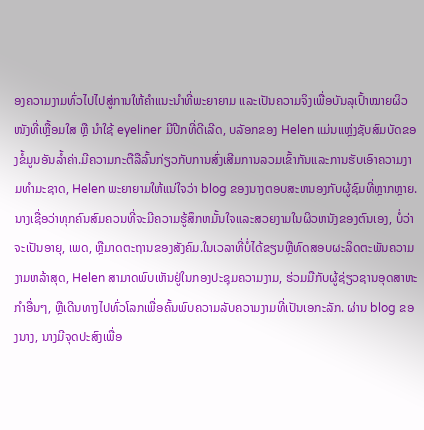ອງຄວາມງາມທົ່ວໄປໄປສູ່ການໃຫ້ຄຳແນະນຳທີ່ພະຍາຍາມ ແລະເປັນຄວາມຈິງເພື່ອບັນລຸເປົ້າໝາຍຜິວໜັງທີ່ເຫຼື້ອມໃສ ຫຼື ນຳໃຊ້ eyeliner ມີປີກທີ່ດີເລີດ, ບລັອກຂອງ Helen ແມ່ນແຫຼ່ງຊັບສົມບັດຂອງຂໍ້ມູນອັນລ້ຳຄ່າ.ມີຄວາມກະຕືລືລົ້ນກ່ຽວກັບການສົ່ງເສີມການລວມເຂົ້າກັນແລະການຮັບເອົາຄວາມງາມທໍາມະຊາດ, Helen ພະຍາຍາມໃຫ້ແນ່ໃຈວ່າ blog ຂອງນາງຕອບສະຫນອງກັບຜູ້ຊົມທີ່ຫຼາກຫຼາຍ. ນາງເຊື່ອວ່າທຸກຄົນສົມຄວນທີ່ຈະມີຄວາມຮູ້ສຶກຫມັ້ນໃຈແລະສວຍງາມໃນຜິວຫນັງຂອງຕົນເອງ, ບໍ່ວ່າຈະເປັນອາຍຸ, ເພດ, ຫຼືມາດຕະຖານຂອງສັງຄົມ.ໃນເວລາທີ່ບໍ່ໄດ້ຂຽນຫຼືທົດສອບຜະລິດຕະພັນຄວາມງາມຫລ້າສຸດ, Helen ສາມາດພົບເຫັນຢູ່ໃນກອງປະຊຸມຄວາມງາມ, ຮ່ວມມືກັບຜູ້ຊ່ຽວຊານອຸດສາຫະກໍາອື່ນໆ, ຫຼືເດີນທາງໄປທົ່ວໂລກເພື່ອຄົ້ນພົບຄວາມລັບຄວາມງາມທີ່ເປັນເອກະລັກ. ຜ່ານ blog ຂອງນາງ, ນາງມີຈຸດປະສົງເພື່ອ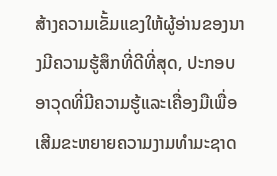ສ້າງຄວາມເຂັ້ມແຂງໃຫ້ຜູ້ອ່ານຂອງນາງມີຄວາມຮູ້ສຶກທີ່ດີທີ່ສຸດ, ປະກອບອາວຸດທີ່ມີຄວາມຮູ້ແລະເຄື່ອງມືເພື່ອເສີມຂະຫຍາຍຄວາມງາມທໍາມະຊາດ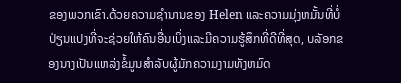ຂອງພວກເຂົາ.ດ້ວຍຄວາມຊໍານານຂອງ Helen ແລະຄວາມມຸ່ງຫມັ້ນທີ່ບໍ່ປ່ຽນແປງທີ່ຈະຊ່ວຍໃຫ້ຄົນອື່ນເບິ່ງແລະມີຄວາມຮູ້ສຶກທີ່ດີທີ່ສຸດ, ບລັອກຂອງນາງເປັນແຫລ່ງຂໍ້ມູນສໍາລັບຜູ້ມັກຄວາມງາມທັງຫມົດ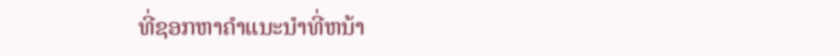ທີ່ຊອກຫາຄໍາແນະນໍາທີ່ຫນ້າ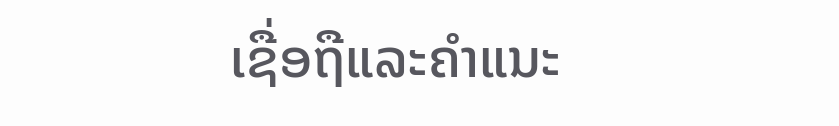ເຊື່ອຖືແລະຄໍາແນະ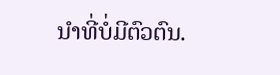ນໍາທີ່ບໍ່ມີຕົວຕົນ.